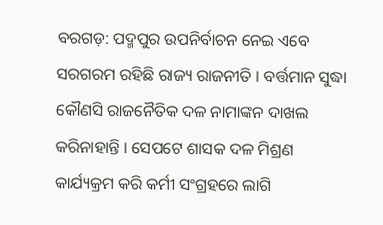ବରଗଡ଼: ପଦ୍ମପୁର ଉପନିର୍ବାଚନ ନେଇ ଏବେ ସରଗରମ ରହିଛି ରାଜ୍ୟ ରାଜନୀତି । ବର୍ତ୍ତମାନ ସୁଦ୍ଧା କୌଣସି ରାଜନୈତିକ ଦଳ ନାମାଙ୍କନ ଦାଖଲ କରିନାହାନ୍ତି । ସେପଟେ ଶାସକ ଦଳ ମିଶ୍ରଣ କାର୍ଯ୍ୟକ୍ରମ କରି କର୍ମୀ ସଂଗ୍ରହରେ ଲାଗି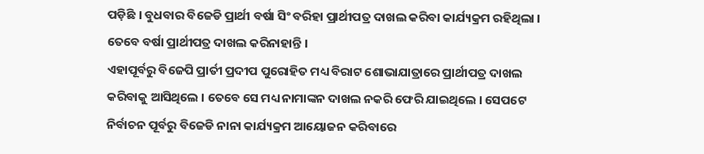ପଡ଼ିଛି । ବୁଧବାର ବିଜେଡି ପ୍ରାର୍ଥୀ ବର୍ଷା ସିଂ ବରିହା ପ୍ରାର୍ଥୀପତ୍ର ଦାଖଲ କରିବା କାର୍ଯ୍ୟକ୍ରମ ରହିଥିଲା । ତେବେ ବର୍ଷା ପ୍ରାର୍ଥୀପତ୍ର ଦାଖଲ କରିନାହାନ୍ତି ।
ଏହାପୂର୍ବରୁ ବିଜେପି ପ୍ରାର୍ତୀ ପ୍ରଦୀପ ପୁରୋହିତ ମଧ୍ୟ ବିରାଟ ଶୋଭାଯାତ୍ରାରେ ପ୍ରାର୍ଥୀପତ୍ର ଦାଖଲ କରିବାକୁ ଆସିଥିଲେ । ତେବେ ସେ ମଧ୍ୟ ନାମାଙ୍କନ ଦାଖଲ ନକରି ଫେରି ଯାଇଥିଲେ । ସେପଟେ ନିର୍ବାଚନ ପୂର୍ବରୁ ବିଜେଡି ନାନା କାର୍ଯ୍ୟକ୍ରମ ଆୟୋଜନ କରିବାରେ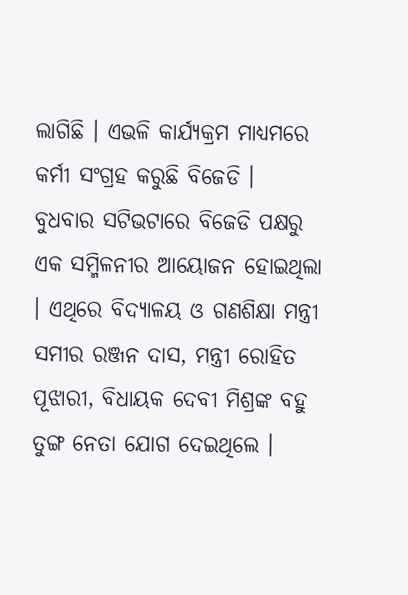ଲାଗିଛି । ଏଭଳି କାର୍ଯ୍ୟକ୍ରମ ମାଧ୍ୟମରେ କର୍ମୀ ସଂଗ୍ରହ କରୁଛି ବିଜେଡି ।
ବୁଧବାର ସଟିଭଟାରେ ବିଜେଡି ପକ୍ଷରୁ ଏକ ସମ୍ମିଳନୀର ଆୟୋଜନ ହୋଇଥିଲା । ଏଥିରେ ବିଦ୍ୟାଳୟ ଓ ଗଣଶିକ୍ଷା ମନ୍ତ୍ରୀ ସମୀର ରଞ୍ଜନ ଦାସ, ମନ୍ତ୍ରୀ ରୋହିତ ପୂଝାରୀ, ବିଧାୟକ ଦେବୀ ମିଶ୍ରଙ୍କ ବହୁ ତୁଙ୍ଗ ନେତା ଯୋଗ ଦେଇଥିଲେ ।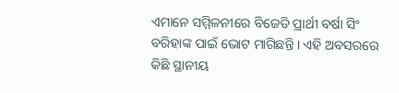ଏମାନେ ସମ୍ମିଳନୀରେ ବିଜେଡି ପ୍ରାର୍ଥୀ ବର୍ଷା ସିଂ ବରିହାଙ୍କ ପାଇଁ ଭୋଟ ମାଗିଛନ୍ତି । ଏହି ଅବସରରେ କିଛି ସ୍ଥାନୀୟ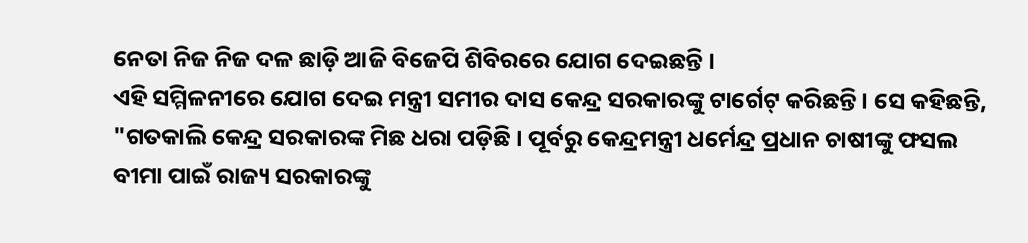ନେତା ନିଜ ନିଜ ଦଳ ଛାଡ଼ି ଆଜି ବିଜେପି ଶିବିରରେ ଯୋଗ ଦେଇଛନ୍ତି ।
ଏହି ସମ୍ମିଳନୀରେ ଯୋଗ ଦେଇ ମନ୍ତ୍ରୀ ସମୀର ଦାସ କେନ୍ଦ୍ର ସରକାରଙ୍କୁ ଟାର୍ଗେଟ୍ କରିଛନ୍ତି । ସେ କହିଛନ୍ତି, "ଗତକାଲି କେନ୍ଦ୍ର ସରକାରଙ୍କ ମିଛ ଧରା ପଡ଼ିଛି । ପୂର୍ବରୁ କେନ୍ଦ୍ରମନ୍ତ୍ରୀ ଧର୍ମେନ୍ଦ୍ର ପ୍ରଧାନ ଚାଷୀଙ୍କୁ ଫସଲ ବୀମା ପାଇଁ ରାଜ୍ୟ ସରକାରଙ୍କୁ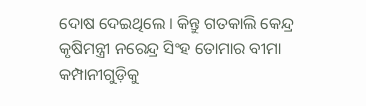ଦୋଷ ଦେଇଥିଲେ । କିନ୍ତୁ ଗତକାଲି କେନ୍ଦ୍ର କୃଷିମନ୍ତ୍ରୀ ନରେନ୍ଦ୍ର ସିଂହ ତୋମାର ବୀମା କମ୍ପାନୀଗୁଡ଼ିକୁ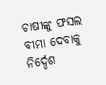ଚାଷୀଙ୍କୁ ଫସଲ ବୀମା ଦେବାକୁ ନିର୍ଦ୍ଦେଶ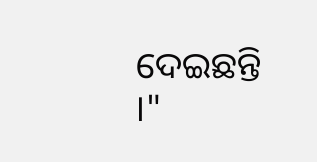ଦେଇଛନ୍ତି ।"